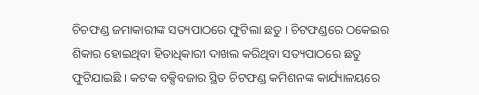ଚିଚଫଣ୍ଡ ଜମାକାରୀଙ୍କ ସତ୍ୟପାଠରେ ଫୁଟିଲା ଛତୁ । ଚିଟଫଣ୍ଡରେ ଠକେଇର ଶିକାର ହୋଇଥିବା ହିତାଧିକାରୀ ଦାଖଲ କରିଥିବା ସତ୍ୟପାଠରେ ଛତୁ ଫୁଟିଯାଇଛି । କଟକ ବକ୍ସିବଜାର ସ୍ଥିତ ଚିଟଫଣ୍ଡ କମିଶନଙ୍କ କାର୍ଯ୍ୟାଳୟରେ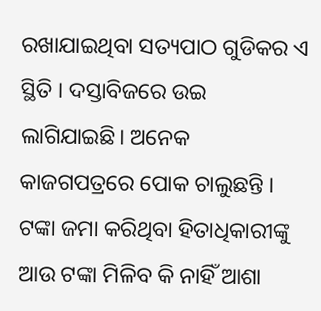ରଖାଯାଇଥିବା ସତ୍ୟପାଠ ଗୁଡିକର ଏ ସ୍ଥିତି । ଦସ୍ତାବିଜରେ ଉଇ ଲାଗିଯାଇଛି। ଅନେକ କାଜଗପତ୍ରରେ ପୋକ ଚାଲୁଛନ୍ତି ।
ଟଙ୍କା ଜମା କରିଥିବା ହିତାଧିକାରୀଙ୍କୁ ଆଉ ଟଙ୍କା ମିଳିବ କି ନାହିଁ ଆଶା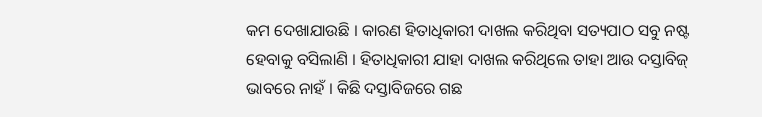କମ ଦେଖାଯାଉଛି । କାରଣ ହିତାଧିକାରୀ ଦାଖଲ କରିଥିବା ସତ୍ୟପାଠ ସବୁ ନଷ୍ଟ ହେବାକୁ ବସିଲାଣି । ହିତାଧିକାରୀ ଯାହା ଦାଖଲ କରିଥିଲେ ତାହା ଆଉ ଦସ୍ତାବିଜ୍ ଭାବରେ ନାହଁ । କିଛି ଦସ୍ତାବିଜରେ ଗଛ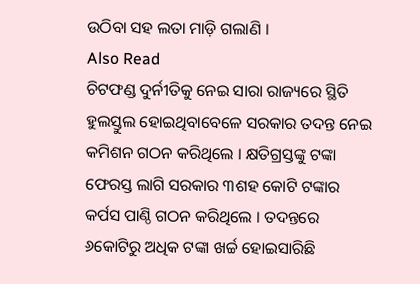ଉଠିବା ସହ ଲତା ମାଡ଼ି ଗଲାଣି ।
Also Read
ଚିଟଫଣ୍ଡ ଦୁର୍ନୀତିକୁ ନେଇ ସାରା ରାଜ୍ୟରେ ସ୍ଥିତି ହୁଲସ୍ତୁଲ ହୋଇଥିବାବେଳେ ସରକାର ତଦନ୍ତ ନେଇ କମିଶନ ଗଠନ କରିଥିଲେ । କ୍ଷତିଗ୍ରସ୍ତଙ୍କୁ ଟଙ୍କା ଫେରସ୍ତ ଲାଗି ସରକାର ୩ଶହ କୋଟି ଟଙ୍କାର କର୍ପସ ପାଣ୍ଠି ଗଠନ କରିଥିଲେ । ତଦନ୍ତରେ ୬କୋଟିରୁ ଅଧିକ ଟଙ୍କା ଖର୍ଚ୍ଚ ହୋଇସାରିଛି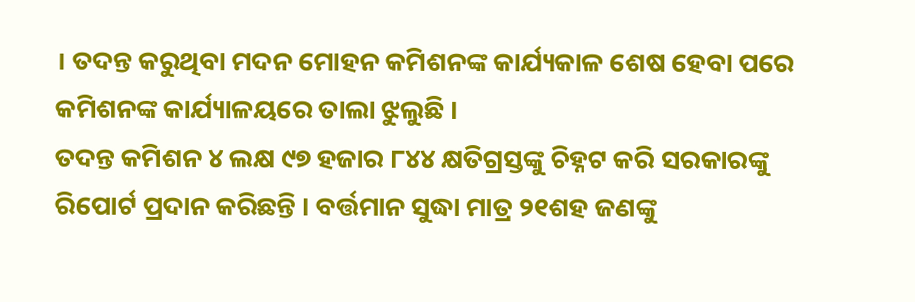। ତଦନ୍ତ କରୁଥିବା ମଦନ ମୋହନ କମିଶନଙ୍କ କାର୍ଯ୍ୟକାଳ ଶେଷ ହେବା ପରେ କମିଶନଙ୍କ କାର୍ଯ୍ୟାଳୟରେ ତାଲା ଝୁଲୁଛି ।
ତଦନ୍ତ କମିଶନ ୪ ଲକ୍ଷ ୯୭ ହଜାର ୮୪୪ କ୍ଷତିଗ୍ରସ୍ତଙ୍କୁ ଚିହ୍ନଟ କରି ସରକାରଙ୍କୁ ରିପୋର୍ଟ ପ୍ରଦାନ କରିଛନ୍ତି । ବର୍ତ୍ତମାନ ସୁଦ୍ଧା ମାତ୍ର ୨୧ଶହ ଜଣଙ୍କୁ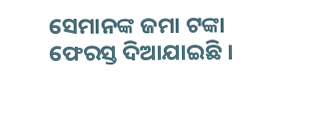ସେମାନଙ୍କ ଜମା ଟଙ୍କା ଫେରସ୍ତ ଦିଆଯାଇଛି ।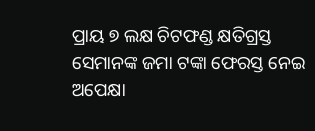ପ୍ରାୟ ୭ ଲକ୍ଷ ଚିଟଫଣ୍ଡ କ୍ଷତିଗ୍ରସ୍ତ ସେମାନଙ୍କ ଜମା ଟଙ୍କା ଫେରସ୍ତ ନେଇ ଅପେକ୍ଷା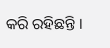କରି ରହିଛନ୍ତି ।